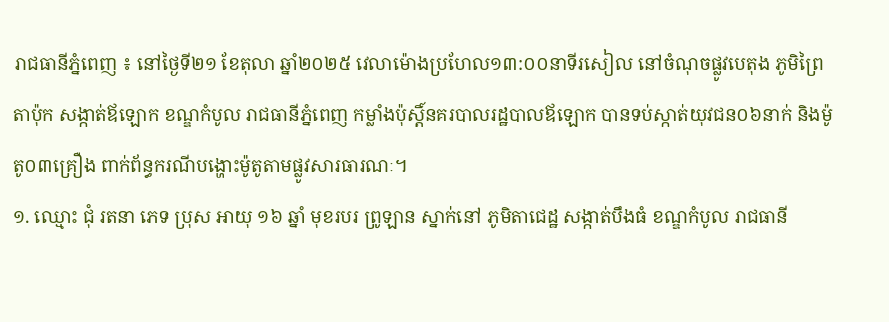រាជធានីភ្នំពេញ ៖ នៅថ្ងៃទី២១ ខែតុលា ឆ្នាំ២០២៥ វេលាម៉ោងប្រហែល១៣:០០នាទីរសៀល នៅចំណុចផ្លូវបេតុង ភូមិព្រៃតាប៉ុក សង្កាត់ឪឡោក ខណ្ឌកំបូល រាជធានីភ្នំពេញ កម្លាំងប៉ុស្តិ៍នគរបាលរដ្ឋបាលឪឡោក បានទប់ស្កាត់យុវជន០៦នាក់ និងម៉ូតូ០៣គ្រឿង ពាក់ព័ន្ធករណីបង្ហោះម៉ូតូតាមផ្លូវសារធារណៈ។
១. ឈ្មោះ ជុំ រតនា ភេទ ប្រុស អាយុ ១៦ ឆ្នាំ មុខរបរ ព្រូឡាន ស្នាក់នៅ ភូមិតាជេដ្ឋ សង្កាត់បឹងធំ ខណ្ឌកំបូល រាជធានី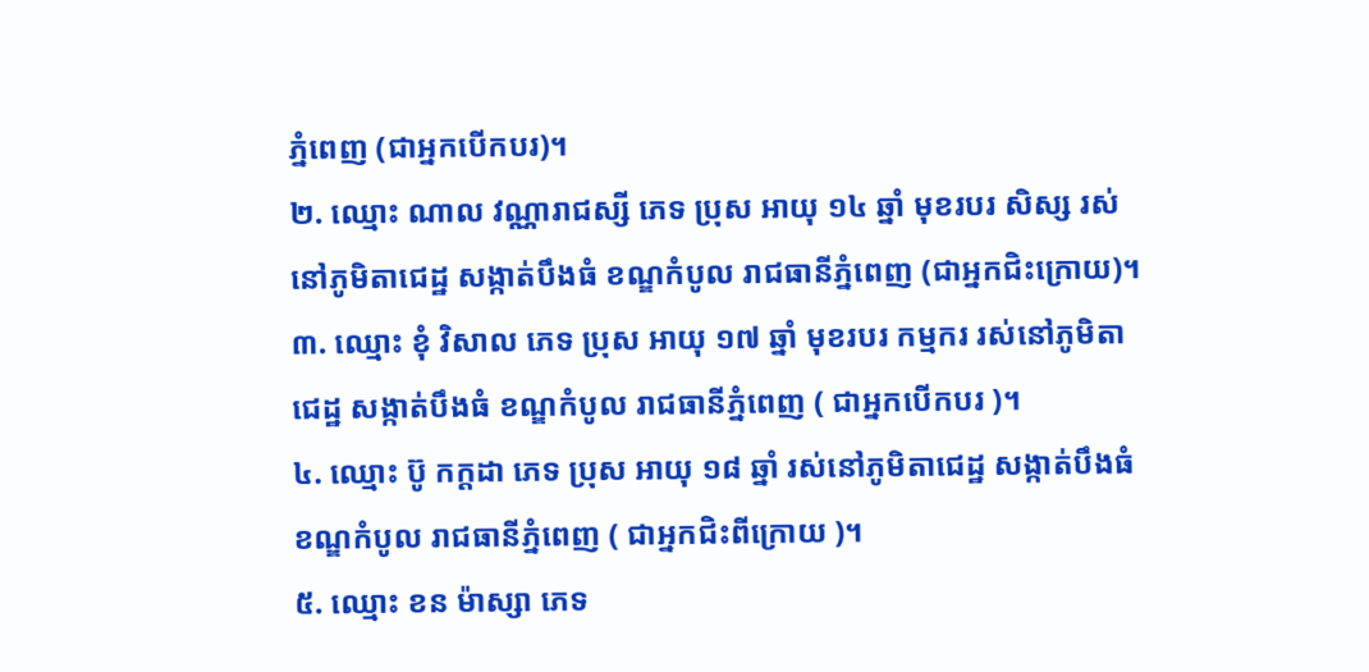ភ្នំពេញ (ជាអ្នកបើកបរ)។
២. ឈ្មោះ ណាល វណ្ណារាជស្សី ភេទ ប្រុស អាយុ ១៤ ឆ្នាំ មុខរបរ សិស្ស រស់នៅភូមិតាជេដ្ឋ សង្កាត់បឹងធំ ខណ្ឌកំបូល រាជធានីភ្នំពេញ (ជាអ្នកជិះក្រោយ)។
៣. ឈ្មោះ ខុំ វិសាល ភេទ ប្រុស អាយុ ១៧ ឆ្នាំ មុខរបរ កម្មករ រស់នៅភូមិតាជេដ្ឋ សង្កាត់បឹងធំ ខណ្ឌកំបូល រាជធានីភ្នំពេញ ( ជាអ្នកបើកបរ )។
៤. ឈ្មោះ ប៊ូ កក្តដា ភេទ ប្រុស អាយុ ១៨ ឆ្នាំ រស់នៅភូមិតាជេដ្ឋ សង្កាត់បឹងធំ ខណ្ឌកំបូល រាជធានីភ្នំពេញ ( ជាអ្នកជិះពីក្រោយ )។
៥. ឈ្មោះ ខន ម៉ាស្សា ភេទ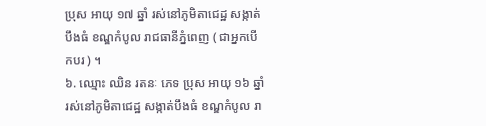ប្រុស អាយុ ១៧ ឆ្នាំ រស់នៅភូមិតាជេដ្ឋ សង្កាត់បឹងធំ ខណ្ឌកំបូល រាជធានីភ្នំពេញ ( ជាអ្នកបើកបរ ) ។
៦. ឈ្មោះ ឈិន រតនៈ ភេទ ប្រុស អាយុ ១៦ ឆ្នាំ រស់នៅភូមិតាជេដ្ឋ សង្កាត់បឹងធំ ខណ្ឌកំបូល រា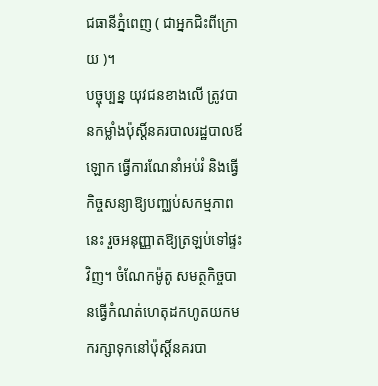ជធានីភ្នំពេញ ( ជាអ្នកជិះពីក្រោយ )។
បច្ចុប្បន្ន យុវជនខាងលើ ត្រូវបានកម្លាំងប៉ុស្តិ៍នគរបាលរដ្ឋបាលឪឡោក ធ្វើការណែនាំអប់រំ និងធ្វើកិច្ចសន្យាឱ្យបញ្ឈប់សកម្មភាពនេះ រួចអនុញ្ញាតឱ្យត្រឡប់ទៅផ្ទះវិញ។ ចំណែកម៉ូតូ សមត្ថកិច្ចបានធ្វើកំណត់ហេតុដកហូតយកមករក្សាទុកនៅប៉ុស្តិ៍នគរបា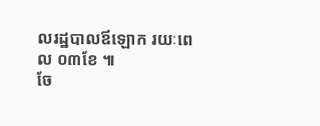លរដ្ឋបាលឪឡោក រយៈពេល ០៣ខែ ៕
ចែ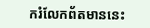ករំលែកព័តមាននេះ